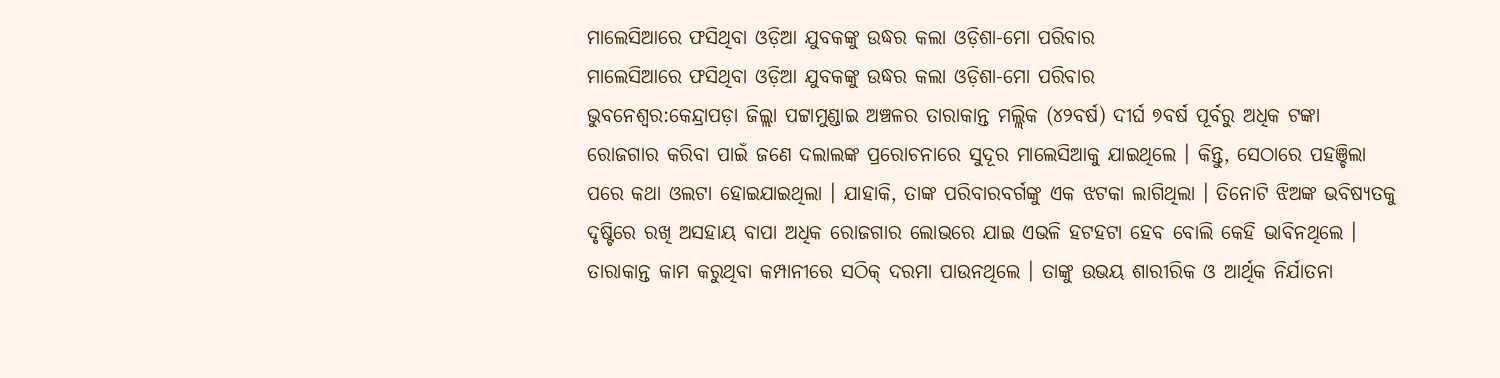ମାଲେସିଆରେ ଫସିଥିବା ଓଡ଼ିଆ ଯୁବକଙ୍କୁ ଉଦ୍ଧର କଲା ଓଡ଼ିଶା-ମୋ ପରିବାର
ମାଲେସିଆରେ ଫସିଥିବା ଓଡ଼ିଆ ଯୁବକଙ୍କୁ ଉଦ୍ଧର କଲା ଓଡ଼ିଶା-ମୋ ପରିବାର
ଭୁବନେଶ୍ୱର:କେନ୍ଦ୍ରାପଡ଼ା ଜିଲ୍ଲା ପଟ୍ଟାମୁଣ୍ଡାଇ ଅଞ୍ଚଳର ତାରାକାନ୍ତ ମଲ୍ଲିକ (୪୨ବର୍ଷ) ଦୀର୍ଘ ୭ବର୍ଷ ପୂର୍ବରୁ ଅଧିକ ଟଙ୍କା ରୋଜଗାର କରିବା ପାଇଁ ଜଣେ ଦଲାଲଙ୍କ ପ୍ରରୋଚନାରେ ସୁଦୂର ମାଲେସିଆକୁ ଯାଇଥିଲେ । କିନ୍ତୁ, ସେଠାରେ ପହଞ୍ଚିଲା ପରେ କଥା ଓଲଟା ହୋଇଯାଇଥିଲା । ଯାହାକି, ତାଙ୍କ ପରିବାରବର୍ଗଙ୍କୁ ଏକ ଝଟକା ଲାଗିଥିଲା । ତିନୋଟି ଝିଅଙ୍କ ଭବିଷ୍ୟତକୁ ଦୃଷ୍ଟିରେ ରଖି ଅସହାୟ ବାପା ଅଧିକ ରୋଜଗାର ଲୋଭରେ ଯାଇ ଏଭଳି ହଟହଟା ହେବ ବୋଲି କେହି ଭାବିନଥିଲେ । ତାରାକାନ୍ତ କାମ କରୁଥିବା କମ୍ପାନୀରେ ସଠିକ୍ ଦରମା ପାଉନଥିଲେ । ତାଙ୍କୁ ଉଭୟ ଶାରୀରିକ ଓ ଆର୍ଥିକ ନିର୍ଯାତନା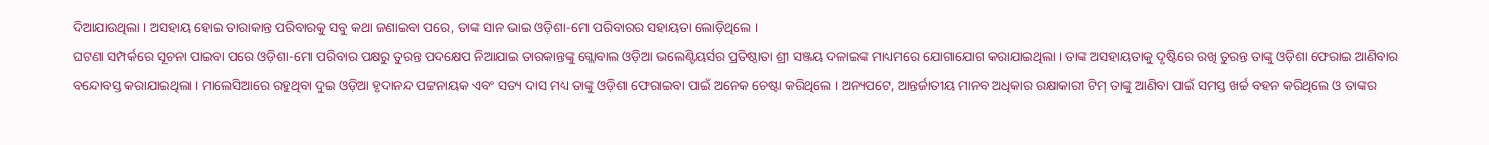ଦିଆଯାଉଥିଲା । ଅସହାୟ ହୋଇ ତାରାକାନ୍ତ ପରିବାରକୁ ସବୁ କଥା ଜଣାଇବା ପରେ, ତାଙ୍କ ସାନ ଭାଇ ଓଡ଼ିଶା-ମୋ ପରିବାରର ସହାୟତା ଲୋଡ଼ିଥିଲେ ।
ଘଟଣା ସମ୍ପର୍କରେ ସୂଚନା ପାଇବା ପରେ ଓଡ଼ିଶା-ମୋ ପରିବାର ପକ୍ଷରୁ ତୁରନ୍ତ ପଦକ୍ଷେପ ନିଆଯାଇ ତାରକାନ୍ତଙ୍କୁ ଗ୍ଲୋବାଲ ଓଡ଼ିଆ ଭଲେଣ୍ଟିୟର୍ସର ପ୍ରତିଷ୍ଠାତା ଶ୍ରୀ ସଞ୍ଜୟ ଦଳାଇଙ୍କ ମାଧ୍ୟମରେ ଯୋଗାଯୋଗ କରାଯାଇଥିଲା । ତାଙ୍କ ଅସହାୟତାକୁ ଦୃଷ୍ଟିରେ ରଖି ତୁରନ୍ତ ତାଙ୍କୁ ଓଡ଼ିଶା ଫେରାଇ ଆଣିବାର ବନ୍ଦୋବସ୍ତ କରାଯାଇଥିଲା । ମାଲେସିଆରେ ରହୁଥିବା ଦୁଇ ଓଡ଼ିଆ ହୃଦାନନ୍ଦ ପଟ୍ଟନାୟକ ଏବଂ ସତ୍ୟ ଦାସ ମଧ୍ୟ ତାଙ୍କୁ ଓଡ଼ିଶା ଫେରାଇବା ପାଇଁ ଅନେକ ଚେଷ୍ଟା କରିଥିଲେ । ଅନ୍ୟପଟେ, ଆନ୍ତର୍ଜାତୀୟ ମାନବ ଅଧିକାର ରକ୍ଷାକାରୀ ଟିମ୍ ତାଙ୍କୁ ଆଣିବା ପାଇଁ ସମସ୍ତ ଖର୍ଚ୍ଚ ବହନ କରିଥିଲେ ଓ ତାଙ୍କର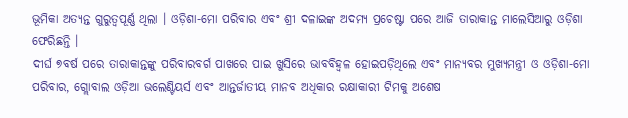ଭୂମିକା ଅତ୍ୟନ୍ତ ଗୁରୁତ୍ୱପୂର୍ଣ୍ଣ ଥିଲା । ଓଡ଼ିଶା-ମୋ ପରିବାର ଏବଂ ଶ୍ରୀ ଦଳାଇଙ୍କ ଅଦମ୍ୟ ପ୍ରଚେଷ୍ଟା ପରେ ଆଜି ତାରାକାନ୍ତ ମାଲେସିଆରୁ ଓଡ଼ିଶା ଫେରିଛନ୍ତି ।
ଦୀର୍ଘ ୭ବର୍ଷ ପରେ ତାରାକାନ୍ତଙ୍କୁ ପରିବାରବର୍ଗ ପାଖରେ ପାଇ ଖୁସିରେ ଭାବବିହ୍ଵଳ ହୋଇପଡ଼ିଥିଲେ ଏବଂ ମାନ୍ୟବର ମୁଖ୍ୟମନ୍ତ୍ରୀ ଓ ଓଡ଼ିଶା-ମୋ ପରିବାର, ଗ୍ଲୋବାଲ ଓଡ଼ିଆ ଭଲେଣ୍ଟିୟର୍ସ ଏବଂ ଆନ୍ତର୍ଜାତୀୟ ମାନବ ଅଧିକାର ରକ୍ଷାକାରୀ ଟିମକୁ ଅଶେଷ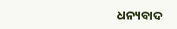ଧନ୍ୟବାଦ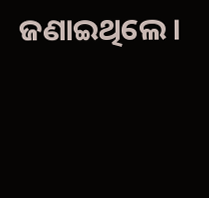ଜଣାଇଥିଲେ ।